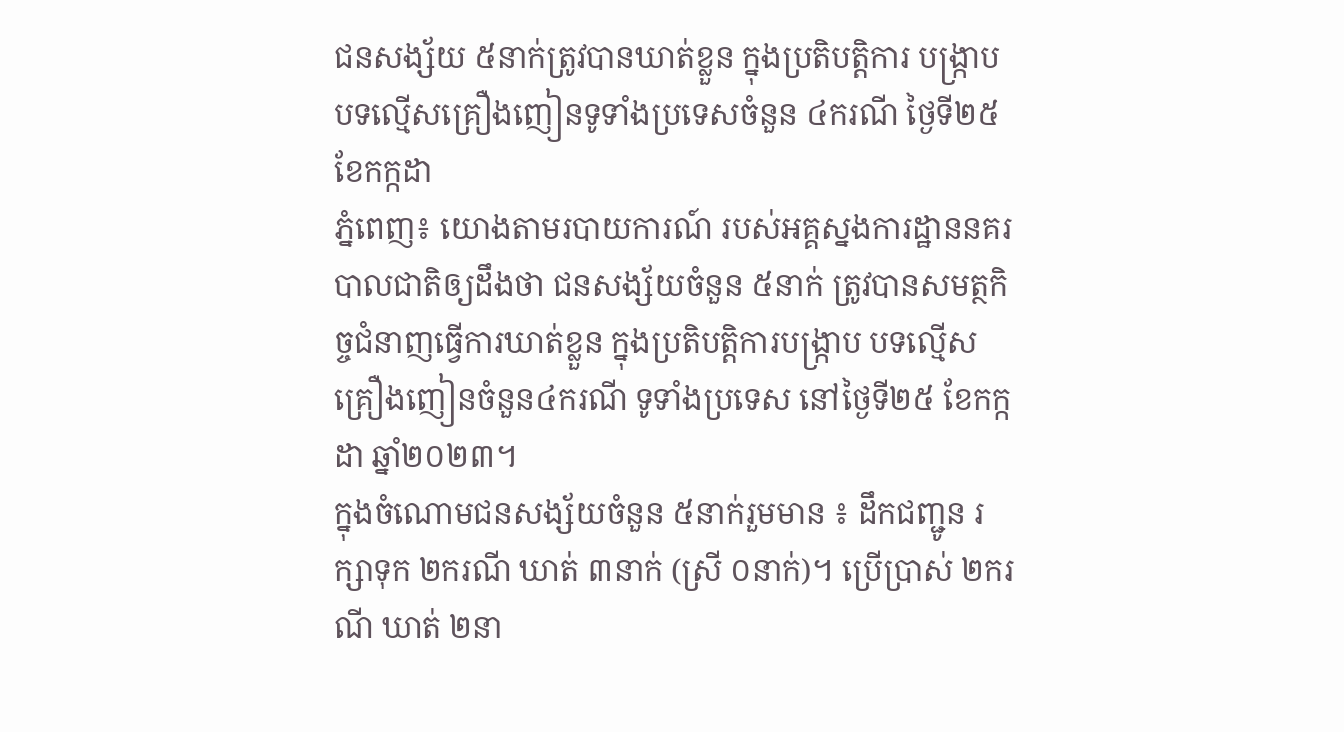ជនសង្ស័យ ៥នាក់ត្រូវបានឃាត់ខ្លួន ក្នុងប្រតិបត្តិការ បង្ក្រាបបទល្មើសគ្រឿងញៀនទូទាំងប្រទេសចំនួន ៤ករណី ថ្ងៃទី២៥ខែកក្កដា
ភ្នំពេញ៖ យោងតាមរបាយការណ៍ របស់អគ្គស្នងការដ្ឋាននគរបាលជាតិឲ្យដឹងថា ជនសង្ស័យចំនួន ៥នាក់ ត្រូវបានសមត្ថកិច្ចជំនាញធ្វេីការឃាត់ខ្លួន ក្នុងប្រតិបត្តិការបង្ក្រាប បទល្មើសគ្រឿងញៀនចំនួន៤ករណី ទូទាំងប្រទេស នៅថ្ងៃទី២៥ ខែកក្កដា ឆ្នាំ២០២៣។
ក្នុងចំណោមជនសង្ស័យចំនួន ៥នាក់រួមមាន ៖ ដឹកជញ្ជូន រក្សាទុក ២ករណី ឃាត់ ៣នាក់ (ស្រី ០នាក់)។ ប្រើប្រាស់ ២ករណី ឃាត់ ២នា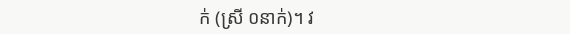ក់ (ស្រី ០នាក់)។ វ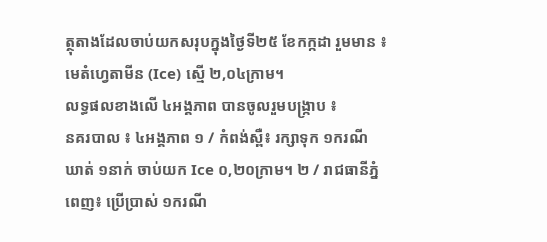ត្ថុតាងដែលចាប់យកសរុបក្នុងថ្ងៃទី២៥ ខែកក្កដា រួមមាន ៖ មេតំហ្វេតាមីន (Ice) ស្មើ ២,០៤ក្រាម។
លទ្ធផលខាងលើ ៤អង្គភាព បានចូលរួមបង្ក្រាប ៖
នគរបាល ៖ ៤អង្គភាព ១ / កំពង់ស្ពឺ៖ រក្សាទុក ១ករណី ឃាត់ ១នាក់ ចាប់យក Ice ០,២០ក្រាម។ ២ / រាជធានីភ្នំពេញ៖ ប្រើប្រាស់ ១ករណី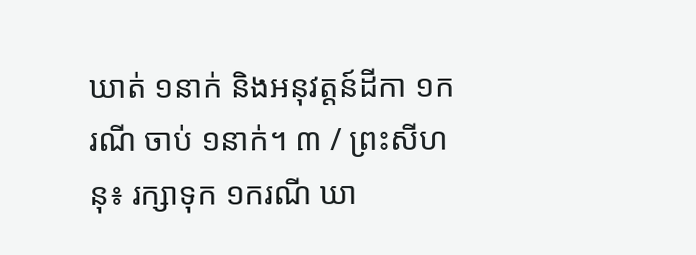ឃាត់ ១នាក់ និងអនុវត្តន៍ដីកា ១ករណី ចាប់ ១នាក់។ ៣ / ព្រះសីហនុ៖ រក្សាទុក ១ករណី ឃា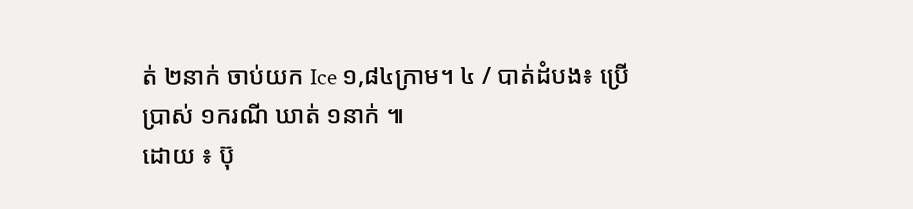ត់ ២នាក់ ចាប់យក Ice ១,៨៤ក្រាម។ ៤ / បាត់ដំបង៖ ប្រើប្រាស់ ១ករណី ឃាត់ ១នាក់ ៕
ដោយ ៖ ប៊ុ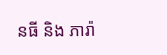នធី និង ភារ៉ា